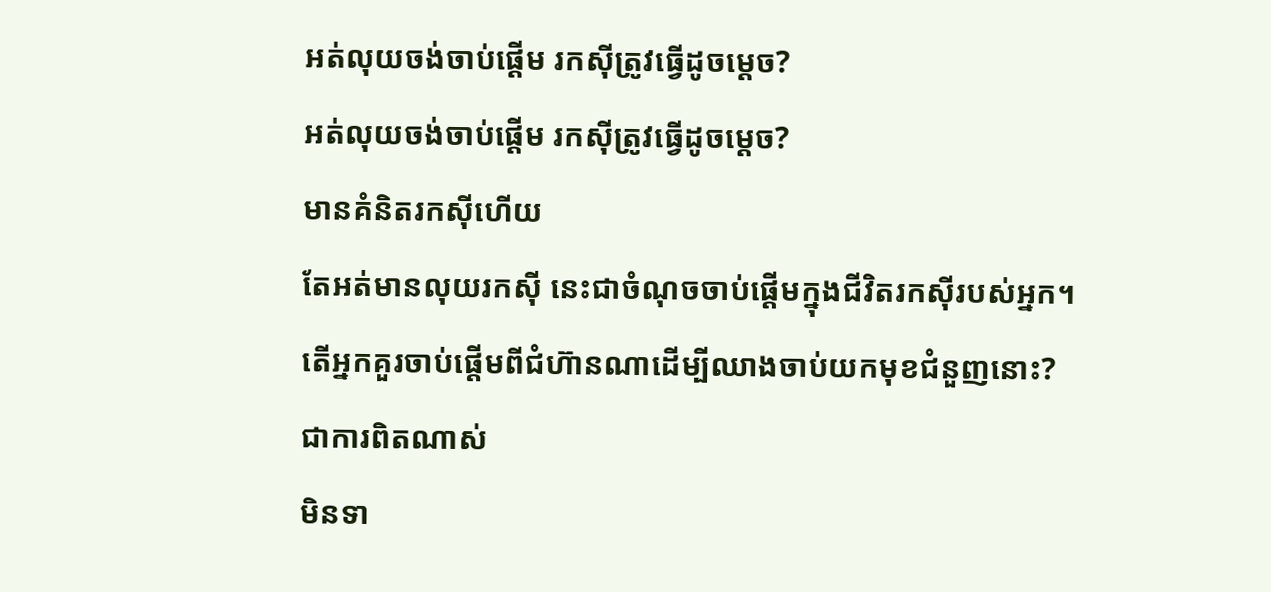អត់លុយចង់ចាប់ផ្តើម រកស៊ីត្រូវធ្វើដូចមេ្តច?
អត់លុយចង់ចាប់ផ្តើម រកស៊ីត្រូវធ្វើដូចមេ្តច?
មានគំនិតរកស៊ីហើយ
តែអត់មានលុយរកស៊ី នេះជាចំណុចចាប់ផ្តើមក្នុងជីវិតរកស៊ីរបស់អ្នក។
តើអ្នកគួរចាប់ផ្តើមពីជំហ៊ានណាដើម្បីឈាងចាប់យកមុខជំនួញនោះ?
ជាការពិតណាស់
មិនទា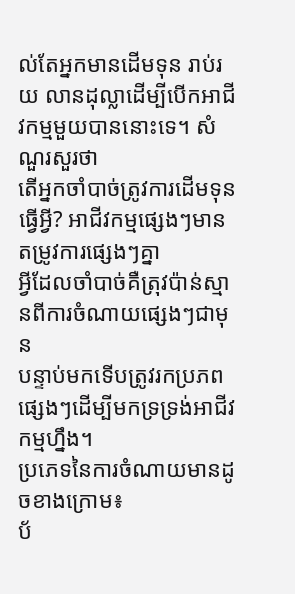ល់តែអ្នកមានដើមទុន រាប់រយ លានដុល្លាដើម្បីបើកអាជីវកម្មមួយបាននោះទេ។ សំណួរសួរថា
តើអ្នកចាំបាច់ត្រូវការដើមទុនធ្វើអ្វី? អាជីវកម្មផ្សេងៗមានតម្រូវការផ្សេងៗគ្នា
អ្វីដែលចាំបាច់គឺត្រុវប៉ាន់ស្មានពីការចំណាយផ្សេងៗជាមុន
បន្ទាប់មកទើបត្រូវរកប្រភពផ្សេងៗដើម្បីមកទ្រទ្រង់អាជីវកម្មហ្នឹង។
ប្រភេទនៃការចំណាយមានដូចខាងក្រោម៖
ប័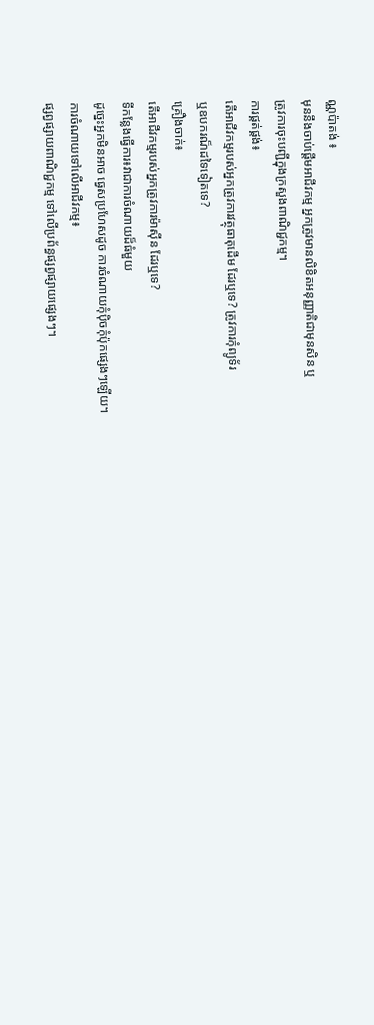ណ្ណប៉ាតង់ ៖
មុននឹងចាប់ផ្តើមអាជីវកម្ម អ្នកត្រូវមានលិខិតអនុញ្ញាតិជាមុនសិន ឬ
ត្រូវការចុះបញ្ជីក្នុងក្រសួងពាណិជ្ជកម្ម។
ការផ្គត់ផ្គង់៖
តើអាជីវកម្មរបស់អ្នកត្រូវការវត្ថុធាតុដើម ដែរឬទេ? ត្រូវការកុំព្យូទ័រ
ឬឧបករណ៏ដទៃទៀតទេ?
គ្រឿងចាក់៖
តើអាជីវកម្មរបស់អ្នកត្រូវការម៉ាស៊ីន ដែរឬទេ?
ទីកន្លែងធ្វើការ៖វាជាការចំណាយដ៏ធំមួយ
ដូច្នេះអ្នកមិនអាច ធ្វេសប្រហែសដូច ការចំណាយកុំប៉ិចកុំប៉ុកផ្សេងៗឡើយ។
ការចំណាយទៅលើអាជីវកម្ម៖
ផ្សព្វផ្សាយពាណិជ្ជកម្ម ទៅលើប្រព័ន្ធផ្សព្វផ្សាយផ្សេងៗ។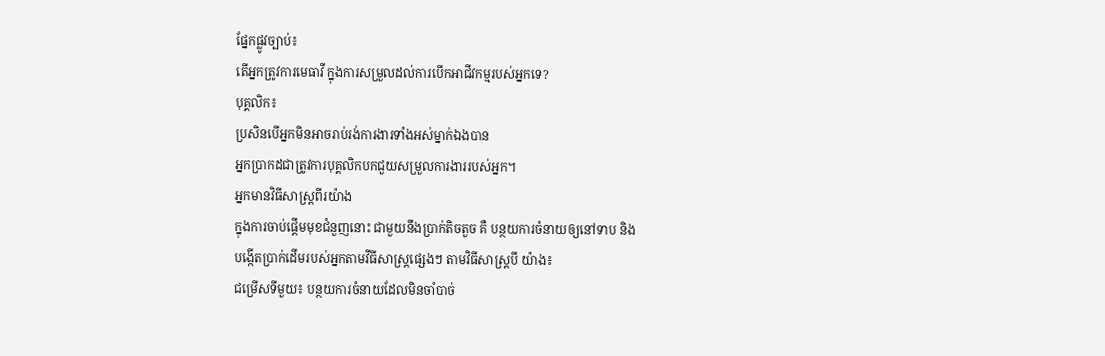ផ្នែកផ្លូវច្បាប់៖
តើអ្នកត្រូវការមេធាវី ក្នុងការសម្រួលដល់ការបើកអាជីវកម្មរបស់អ្នកទេ?
បុគ្គលិក៖
ប្រសិនបើអ្នកមិនអាចរាប់រង់ការងារទាំងអស់ម្នាក់ឯងបាន
អ្នកប្រាកដជាត្រូវការបុគ្គលិកបកជួយសម្រួលការងាររបស់អ្នក។
អ្នកមានវិធីសាស្ត្រពីរយ៉ាង
ក្នុងការចាប់ផ្តើមមុខជំនួញនោះ ជាមួយនឹងប្រាក់តិចតួច គឺ បន្ថយការចំនាយឲ្យនៅទាប និង
បង្កើតប្រាក់ដើមរបស់អ្នកតាមវីធីសាស្រ្តផ្សេងៗ តាមវិធីសាស្រ្តបី យ៉ាង៖
ជម្រើសទីមួយ៖ បន្ថយការចំនាយដែលមិនចាំបាច់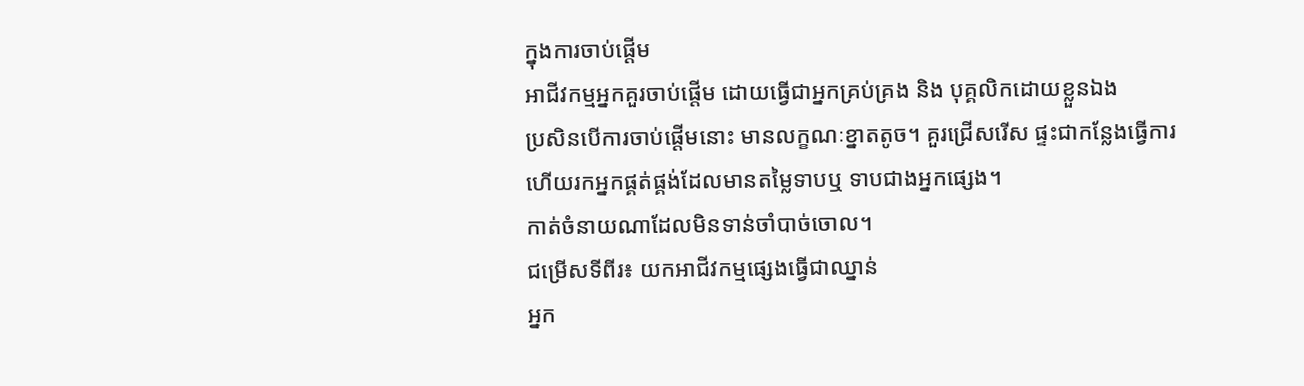ក្នុងការចាប់ផ្តើម
អាជីវកម្មអ្នកគួរចាប់ផ្តើម ដោយធ្វើជាអ្នកគ្រប់គ្រង និង បុគ្គលិកដោយខ្លួនឯង
ប្រសិនបើការចាប់ផ្តើមនោះ មានលក្ខណៈខ្នាតតូច។ គួរជ្រើសរើស ផ្ទះជាកន្លែងធ្វើការ
ហើយរកអ្នកផ្គត់ផ្គង់ដែលមានតម្លៃទាបឬ ទាបជាងអ្នកផ្សេង។
កាត់ចំនាយណាដែលមិនទាន់ចាំបាច់ចោល។
ជម្រើសទីពីរ៖ យកអាជីវកម្មផ្សេងធ្វើជាឈ្នាន់
អ្នក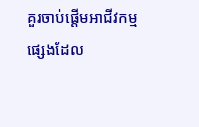គួរចាប់ផ្តើមអាជីវកម្ម
ផ្សេងដែល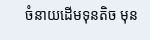ចំនាយដើមទុនតិច មុន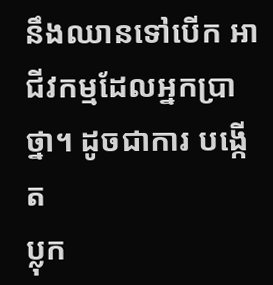នឹងឈានទៅបើក អាជីវកម្មដែលអ្នកប្រាថ្នា។ ដូចជាការ បង្កើត
ប្លុក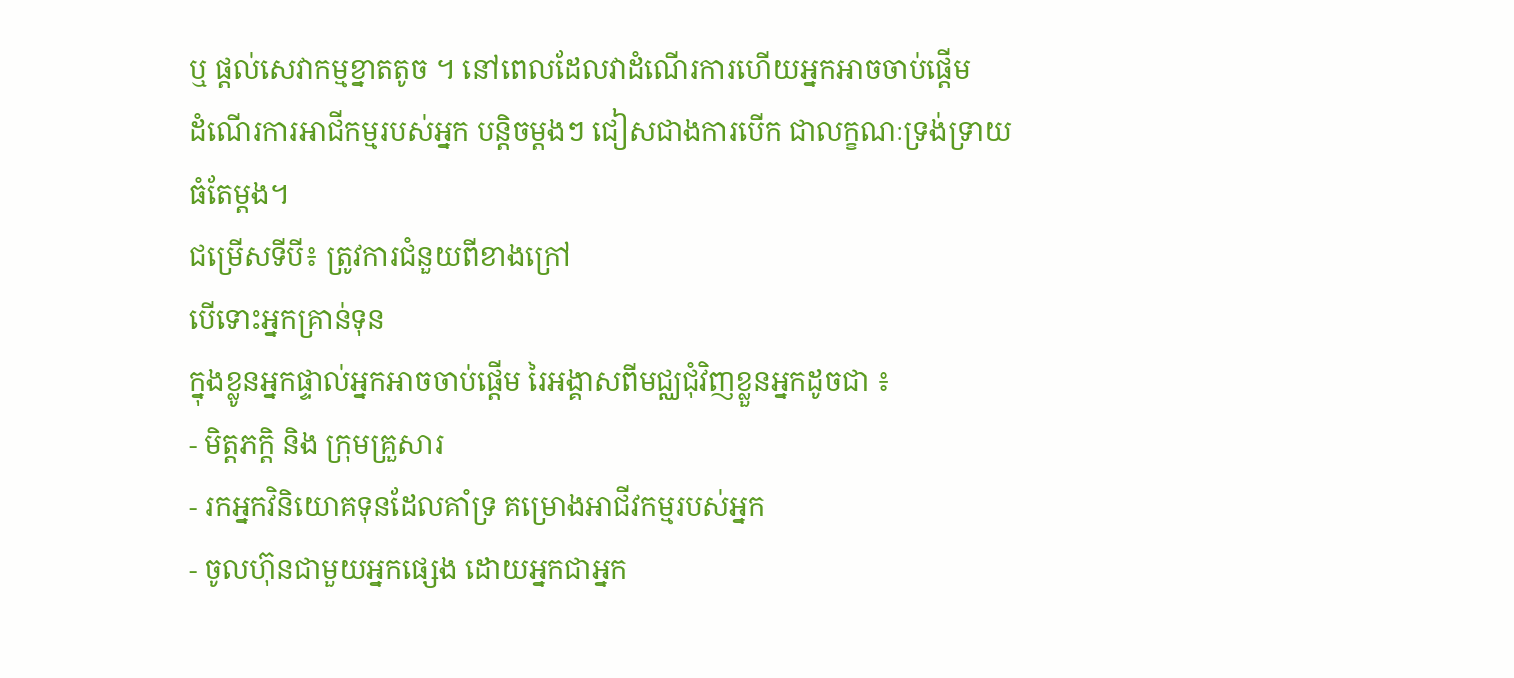ឬ ផ្តល់សេវាកម្មខ្នាតតូច ។ នៅពេលដែលវាដំណើរការហើយអ្នកអាចចាប់ផ្តើម
ដំណើរការអាជីកម្មរបស់អ្នក បន្តិចម្តងៗ ជៀសជាងការបើក ជាលក្ខណៈទ្រង់ទ្រាយធំតែម្តង។
ជម្រើសទីបី៖ ត្រូវការជំនួយពីខាងក្រៅ
បើទោះអ្នកគ្រាន់ទុន
ក្នុងខ្លូនអ្នកផ្ទាល់អ្នកអាចចាប់ផ្តើម រៃអង្គាសពីមជ្ឈជុំវិញខ្លួនអ្នកដូចជា ៖
- មិត្តភក្តិ និង ក្រុមគ្រួសារ
- រកអ្នកវិនិយោគទុនដែលគាំទ្រ គម្រោងអាជីវកម្មរបស់អ្នក
- ចូលហ៊ុនជាមួយអ្នកផ្សេង ដោយអ្នកជាអ្នក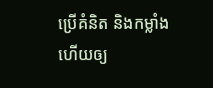ប្រើគំនិត និងកម្លាំង ហើយឲ្យ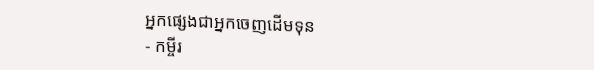អ្នកផ្សេងជាអ្នកចេញដើមទុន
- កម្ចីរ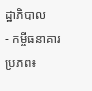ដ្ឋាភិបាល
- កម្ចីធនាគារ
ប្រភព៖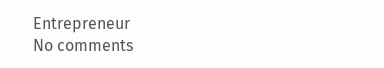Entrepreneur
No comments